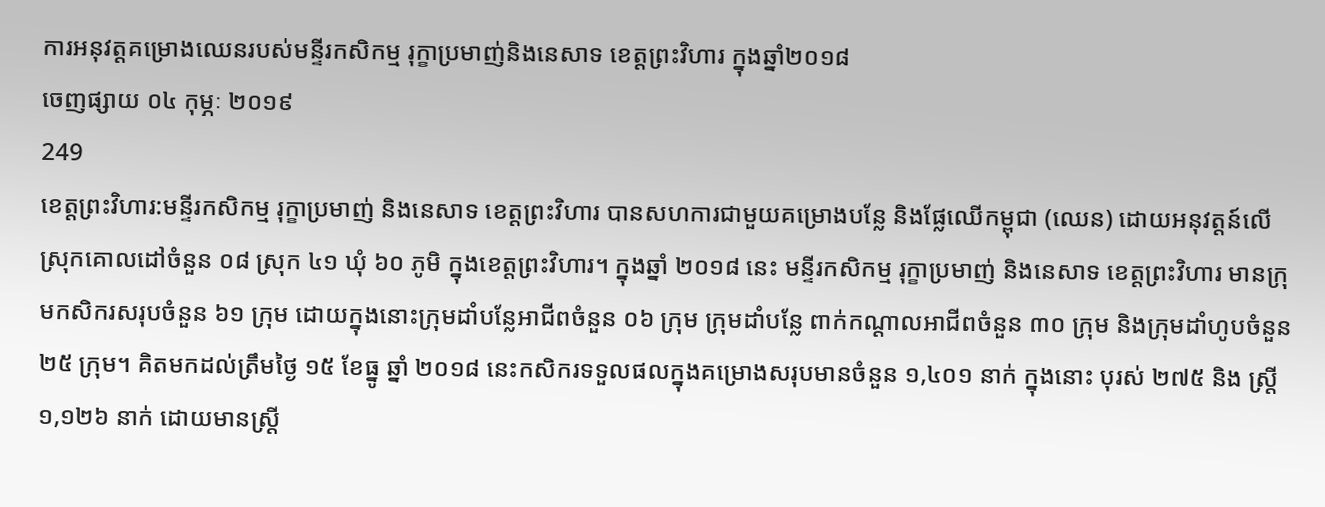ការអនុវត្តគម្រោងឈេនរបស់មន្ទីរកសិកម្ម រុក្ខាប្រមាញ់និងនេសាទ ខេត្តព្រះវិហារ ក្នុងឆ្នាំ២០១៨
ចេញផ្សាយ ០៤ កុម្ភៈ ២០១៩
249
ខេត្តព្រះវិហារ:មន្ទីរកសិកម្ម រុក្ខាប្រមាញ់ និងនេសាទ ខេត្តព្រះវិហារ បានសហការជាមួយគម្រោងបន្លែ និងផ្លែឈើកម្ពុជា (ឈេន) ដោយអនុវត្តន៍លើស្រុកគោលដៅចំនួន ០៨ ស្រុក ៤១ ឃុំ ៦០ ភូមិ ក្នុងខេត្តព្រះវិហារ។ ក្នុងឆ្នាំ ២០១៨ នេះ មន្ទីរកសិកម្ម រុក្ខាប្រមាញ់ និងនេសាទ ខេត្តព្រះវិហារ មានក្រុមកសិករសរុបចំនួន ៦១ ក្រុម ដោយក្នុងនោះក្រុមដាំបន្លែអាជីពចំនួន ០៦ ក្រុម ក្រុមដាំបន្លែ ពាក់កណ្តាលអាជីពចំនួន ៣០ ក្រុម និងក្រុមដាំហូបចំនួន ២៥ ក្រុម។ គិតមកដល់ត្រឹមថ្ងៃ ១៥ ខែធ្នូ ឆ្នាំ ២០១៨ នេះកសិករទទួលផលក្នុងគម្រោងសរុបមានចំនួន ១,៤០១ នាក់ ក្នុងនោះ បុរស់ ២៧៥ និង ស្រ្តី ១,១២៦ នាក់ ដោយមានស្រ្តី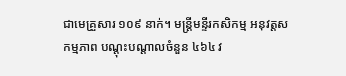ជាមេគ្រួសារ ១០៩ នាក់។ មន្ត្រីមន្ទីរកសិកម្ម អនុវត្តសកម្មភាព បណ្តុះបណ្តាលចំនួន ៤៦៤ វ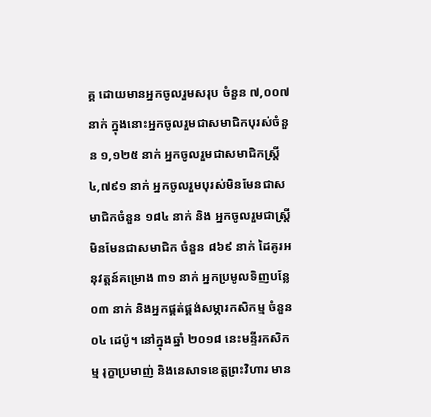គ្គ ដោយមានអ្នកចូលរួមសរុប ចំនួន ៧,០០៧ នាក់ ក្នុងនោះអ្នកចូលរួមជាសមាជិកបុរស់ចំនួន ១,១២៥ នាក់ អ្នកចូលរួមជាសមាជិកស្រ្តី ៤,៧៩១ នាក់ អ្នកចូលរួមបុរស់មិនមែនជាសមាជិកចំនួន ១៨៤ នាក់ និង អ្នកចូលរួមជាស្រ្តី មិនមែនជាសមាជិក ចំនួន ៨៦៩ នាក់ ដៃគូរអនុវត្តន៍គម្រោង ៣១ នាក់ អ្នកប្រមូលទិញបន្លែ ០៣ នាក់ និងអ្នកផ្គត់ផ្គង់សម្ភារកសិកម្ម ចំនួន ០៤ ដេប៉ូ។ នៅក្នុងឆ្នាំ ២០១៨ នេះមន្ទីរកសិកម្ម រុក្ខាប្រមាញ់ និងនេសាទខេត្តព្រះវិហារ មាន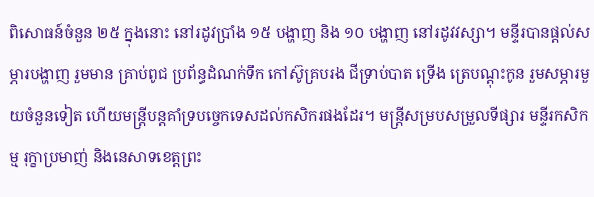ពិសោធន៍ចំនួន ២៥ ក្នុងនោះ នៅរដូវប្រាំង ១៥ បង្ហាញ និង ១០ បង្ហាញ នៅរដូវវស្សា។ មន្ទីរបានផ្តល់សម្ភារបង្ហាញ រួមមាន គ្រាប់ពូជ ប្រព័ន្ធដំណក់ទឹក កៅស៊ូគ្របរង ជីទ្រាប់បាត ទ្រើង ត្រេបណ្តុះកូន រួមសម្ភារមួយចំនួនទៀត ហើយមន្ត្រីបន្តគាំទ្របច្ចេកទេសដល់កសិករផងដែរ។ មន្ត្រីសម្របសម្រួលទីផ្សារ មន្ទីរកសិកម្ម រុក្ខាប្រមាញ់ និងនេសាទខេត្តព្រះ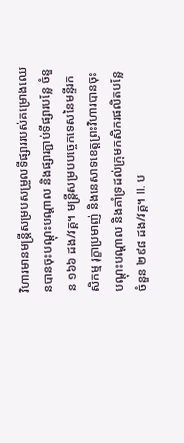វិហារមានមន្ត្រីសម្របសម្រួលទីផ្សាររបស់គម្រោងឈេនបានចុះបណ្តុះបណ្តាល និងផ្សារភ្ជាប់ទីផ្សារបន្លែ ចំនួន ១៦៦ ដង/វគ្គ។ មន្ត្រីសម្របបច្ចេកទេសនៃមន្ទីរកសិកម្ម រុក្ខាប្រមាញ់ និងនេសាទខេត្តព្រះវិហារបានចុះបណ្តុះបណ្តាល និងគាំទ្រដល់ក្រុមកសិករផលិតបន្លែចំនួន ២៩៨ ដង/វគ្គ។ II. ប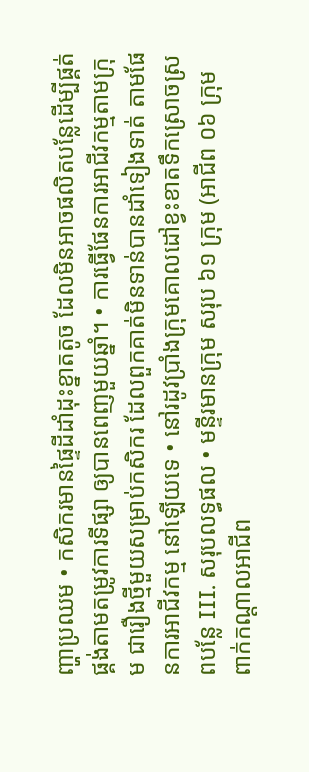ញ្ហាប្រឈម • កសិករមានផ្ទៃដីដាំដុះខ្នាតតូច ដែលមិនអាចផលិតបន្លែដើម្បីផ្គត់ផ្គង់តាមតម្រូវការទីផ្សា ឲ្យបានពេញមួយឆ្នាំ។ • ការធ្វើផែនការអាជីវកម្មតាមក្រុម ជារឿងថ្មីមួយសម្រាប់កសិករ ដែលពួកគាត់មិនទាន់បានដាំទៀងទាត់ តាមផែនការអាជីវកម្ម នៅឡើយទេ • នៅរដូវប្រាំងក្រុមគោលដៅខ្វះខាតទឹកស្រោចស្រពបន្លែ III. សរុបលទ្ធផល • មន្ទីរមានក្រុម សរុប ៦១ ក្រុម (អាជីព ០៦ ក្រុម ពាក់កណ្តាលអាជីព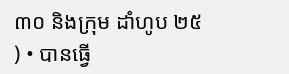៣០ និងក្រុម ដាំហូប ២៥ ) • បានធ្វើ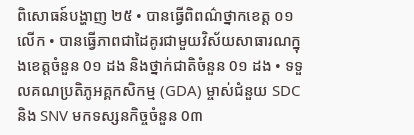ពិសោធន៍បង្ហាញ ២៥ • បានធ្វើពិពណ៌ថ្នាកខេត្ត ០១ លើក • បានធ្វើភាពជាដៃគូរជាមួយវិស័យសាធារណក្នុងខេត្តចំនួន 0១ ដង និងថ្នាក់ជាតិចំនួន 0១ ដង • ទទួលគណប្រតិភូអគ្គកសិកម្ម (GDA) ម្ចាស់ជំនួយ SDC និង SNV មកទស្សនកិច្ចចំនួន 0៣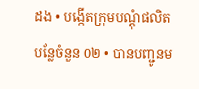ដង • បង្កើតក្រុមបណ្តុំផលិតបន្លែចំនួន 0២ • បានបញ្ជូនម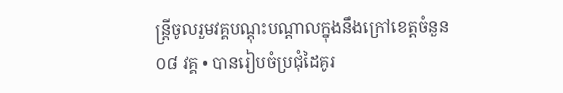ន្ត្រីចូលរួមវគ្គបណ្តុះបណ្តាលក្នុងនឹងក្រៅខេត្តចំនួន ០៨ វគ្គ • បានរៀបចំប្រជុំដៃគូរ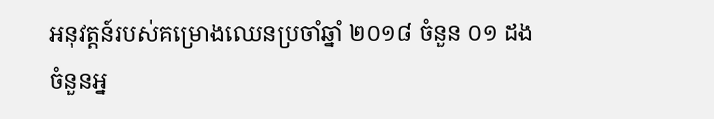អនុវត្តន៍របស់គម្រោងឈេនប្រចាំឆ្នាំ ២០១៨ ចំនួន ០១ ដង
ចំនួនអ្ន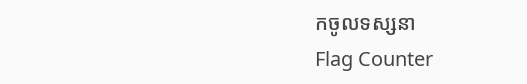កចូលទស្សនា
Flag Counter